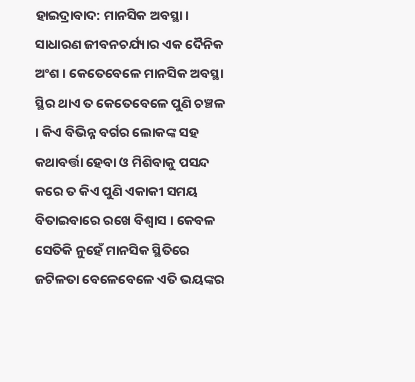ହାଇଦ୍ରାବାଦ: ମାନସିକ ଅବସ୍ଥା । ସାଧାରଣ ଜୀବନଚର୍ଯ୍ୟାର ଏକ ଦୈନିକ ଅଂଶ । କେତେବେଳେ ମାନସିକ ଅବସ୍ଥା ସ୍ଥିର ଥାଏ ତ କେତେବେଳେ ପୁଣି ଚଞ୍ଚଳ । କିଏ ବିଭିନ୍ନ ବର୍ଗର ଲୋକଙ୍କ ସହ କଥାବର୍ତ୍ତା ହେବା ଓ ମିଶିବାକୁ ପସନ୍ଦ କରେ ତ କିଏ ପୁଣି ଏକାକୀ ସମୟ ବିତାଇବାରେ ରଖେ ବିଶ୍ବାସ । କେବଳ ସେତିକି ନୁହେଁ ମାନସିକ ସ୍ଥିତିରେ ଜଟିଳତା ବେଳେବେଳେ ଏତି ଭୟଙ୍କର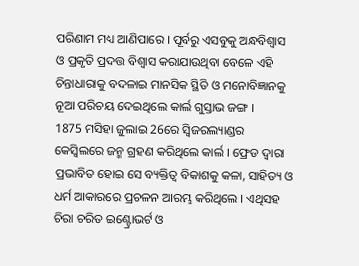ପରିଣାମ ମଧ୍ୟ ଆଣିପାରେ । ପୂର୍ବରୁ ଏସବୁକୁ ଅନ୍ଧବିଶ୍ବାସ ଓ ପ୍ରକୃତି ପ୍ରଦତ୍ତ ବିଶ୍ବାସ କରାଯାଉଥିବା ବେଳେ ଏହି ଚିନ୍ତାଧାରାକୁ ବଦଳାଇ ମାନସିକ ସ୍ଥିତି ଓ ମନୋବିଜ୍ଞାନକୁ ନୂଆ ପରିଚୟ ଦେଇଥିଲେ କାର୍ଲ ଗୁସ୍ତାଭ ଜଙ୍ଗ ।
1875 ମସିହା ଜୁଲାଇ 26ରେ ସ୍ବିଜରଲ୍ୟାଣ୍ଡର କେସ୍ବିଲରେ ଜନ୍ମ ଗ୍ରହଣ କରିଥିଲେ କାର୍ଲ । ଫ୍ରେଡ ଦ୍ବାରା ପ୍ରଭାବିତ ହୋଇ ସେ ବ୍ୟକ୍ତିତ୍ବ ବିକାଶକୁ କଳା, ସାହିତ୍ୟ ଓ ଧର୍ମ ଆକାରରେ ପ୍ରଚଳନ ଆରମ୍ଭ କରିଥିଲେ । ଏଥିସହ ଚିରା ଚରିତ ଇଣ୍ଟ୍ରୋଭର୍ଟ ଓ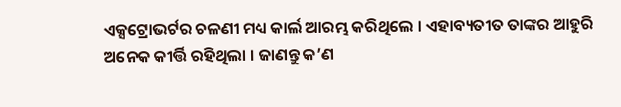ଏକ୍ସଟ୍ରୋଭର୍ଟର ଚଳଣୀ ମଧ୍ୟ କାର୍ଲ ଆରମ୍ଭ କରିଥିଲେ । ଏହାବ୍ୟତୀତ ତାଙ୍କର ଆହୁରି ଅନେକ କୀର୍ତ୍ତି ରହିଥିଲା । ଜାଣନ୍ତୁ କ’ଣ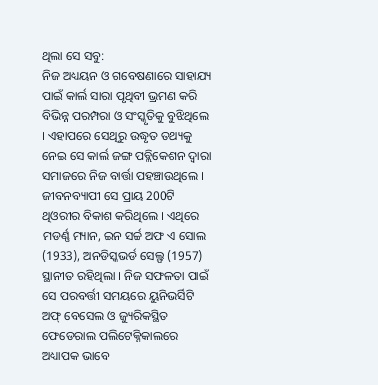ଥିଲା ସେ ସବୁ:
ନିଜ ଅଧ୍ୟୟନ ଓ ଗବେଷଣାରେ ସାହାଯ୍ୟ ପାଇଁ କାର୍ଲ ସାରା ପୃଥିବୀ ଭ୍ରମଣ କରି ବିଭିନ୍ନ ପରମ୍ପରା ଓ ସଂସ୍କୃତିକୁ ବୁଝିଥିଲେ । ଏହାପରେ ସେଥିରୁ ଉଦ୍ଧୃତ ତଥ୍ୟକୁ ନେଇ ସେ କାର୍ଲ ଜଙ୍ଗ ପବ୍ଲିକେଶନ ଦ୍ବାରା ସମାଜରେ ନିଜ ବାର୍ତ୍ତା ପହଞ୍ଚାଉଥିଲେ । ଜୀବନବ୍ୟାପୀ ସେ ପ୍ରାୟ 200ଟି ଥିଓରୀର ବିକାଶ କରିଥିଲେ । ଏଥିରେ ମଡର୍ଣ୍ଣ ମ୍ୟାନ, ଇନ ସର୍ଚ୍ଚ ଅଫ ଏ ସୋଲ (1933), ଅନଡିସ୍କଭର୍ଡ ସେଲ୍ଫ (1957) ସ୍ଥାନୀତ ରହିଥିଲା । ନିଜ ସଫଳତା ପାଇଁ ସେ ପରବର୍ତ୍ତୀ ସମୟରେ ୟୁନିଭର୍ସିଟି ଅଫ୍ ବେସେଲ ଓ ଜ୍ୟୁରିକସ୍ଥିତ ଫେଡେରାଲ ପଲିଟେକ୍ନିକାଲରେ ଅଧ୍ୟାପକ ଭାବେ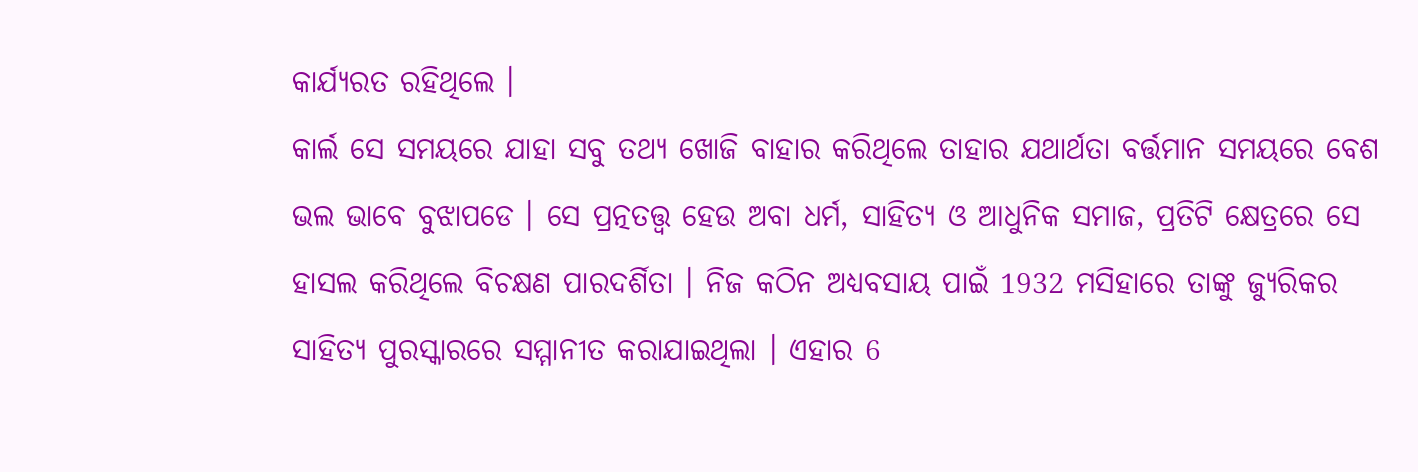କାର୍ଯ୍ୟରତ ରହିଥିଲେ ।
କାର୍ଲ ସେ ସମୟରେ ଯାହା ସବୁ ତଥ୍ୟ ଖୋଜି ବାହାର କରିଥିଲେ ତାହାର ଯଥାର୍ଥତା ବର୍ତ୍ତମାନ ସମୟରେ ବେଶ ଭଲ ଭାବେ ବୁଝାପଡେ । ସେ ପ୍ରତ୍ନତତ୍ତ୍ବ ହେଉ ଅବା ଧର୍ମ, ସାହିତ୍ୟ ଓ ଆଧୁନିକ ସମାଜ, ପ୍ରତିଟି କ୍ଷେତ୍ରରେ ସେ ହାସଲ କରିଥିଲେ ବିଚକ୍ଷଣ ପାରଦର୍ଶିତା । ନିଜ କଠିନ ଅଧ୍ୟବସାୟ ପାଇଁ 1932 ମସିହାରେ ତାଙ୍କୁ ଜ୍ୟୁରିକର ସାହିତ୍ୟ ପୁରସ୍କାରରେ ସମ୍ମାନୀତ କରାଯାଇଥିଲା । ଏହାର 6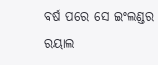ବର୍ଷ ପରେ ସେ ଇଂଲଣ୍ଡର ରୟାଲ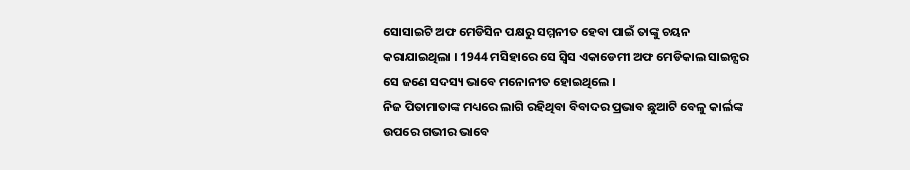ସୋସାଇଟି ଅଫ ମେଡିସିନ ପକ୍ଷରୁ ସମ୍ମନୀତ ହେବା ପାଇଁ ତାଙ୍କୁ ଚୟନ କରାଯାଇଥିଲା । 1944 ମସିହାରେ ସେ ସ୍ବିସ ଏକାଡେମୀ ଅଫ ମେଡିକାଲ ସାଇନ୍ସର ସେ ଜଣେ ସଦସ୍ୟ ଭାବେ ମନୋନୀତ ହୋଇଥିଲେ ।
ନିଜ ପିତାମାତାଙ୍କ ମଧ୍ୟରେ ଲାଗି ରହିଥିବା ବିବାଦର ପ୍ରଭାବ ଛୁଆଟି ବେଳୁ କାର୍ଲଙ୍କ ଉପରେ ଗଭୀର ଭାବେ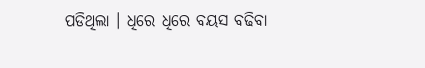ପଡିଥିଲା । ଧିରେ ଧିରେ ବୟସ ବଢିବା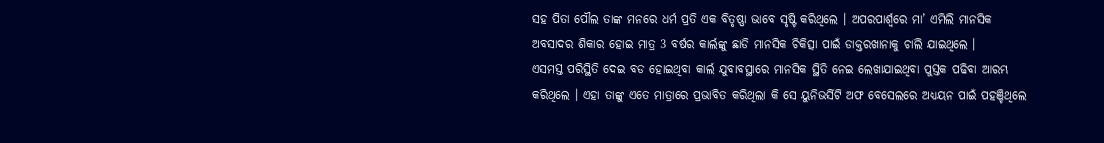ସହ ପିତା ପୌଲ ତାଙ୍କ ମନରେ ଧର୍ମ ପ୍ରତି ଏକ ବିତୃଷ୍ଣା ଭାବେ ସୃଷ୍ଟି କରିଥିଲେ । ଅପରପାର୍ଶ୍ବରେ ମା’ ଏମିଲି ମାନସିକ ଅବସାଦର ଶିକାର ହୋଇ ମାତ୍ର 3 ବର୍ଷର କାର୍ଲଙ୍କୁ ଛାଡି ମାନସିକ ଚିକିତ୍ସା ପାଇଁ ଡାକ୍ତରଖାନାକୁ ଚାଲି ଯାଇଥିଲେ ।
ଏସମସ୍ତ ପରିସ୍ଥିତି ଦେଇ ବଡ ହୋଇଥିବା କାର୍ଲ ଯୁବାବସ୍ଥାରେ ମାନସିକ ସ୍ଥିତି ନେଇ ଲେଖାଯାଇଥିବା ପୁସ୍ତକ ପଢିବା ଆରମ୍ଭ କରିଥିଲେ । ଏହା ତାଙ୍କୁ ଏତେ ମାତ୍ରାରେ ପ୍ରଭାବିତ କରିଥିଲା କି ସେ ୟୁନିଭର୍ସିଟି ଅଫ ବେସେଲରେ ଅଧ୍ୟୟନ ପାଇଁ ପହଞ୍ଚିଥିଲେ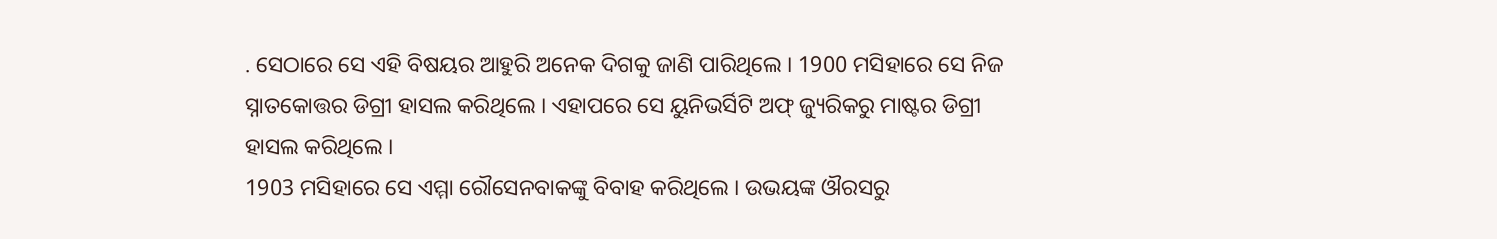. ସେଠାରେ ସେ ଏହି ବିଷୟର ଆହୁରି ଅନେକ ଦିଗକୁ ଜାଣି ପାରିଥିଲେ । 1900 ମସିହାରେ ସେ ନିଜ ସ୍ନାତକୋତ୍ତର ଡିଗ୍ରୀ ହାସଲ କରିଥିଲେ । ଏହାପରେ ସେ ୟୁନିଭର୍ସିଟି ଅଫ୍ ଜ୍ୟୁରିକରୁ ମାଷ୍ଟର ଡିଗ୍ରୀ ହାସଲ କରିଥିଲେ ।
1903 ମସିହାରେ ସେ ଏମ୍ମା ରୌସେନବାକଙ୍କୁ ବିବାହ କରିଥିଲେ । ଉଭୟଙ୍କ ଔରସରୁ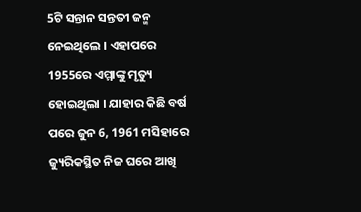5ଟି ସନ୍ତାନ ସନ୍ତତୀ ଜନ୍ମ ନେଇଥିଲେ । ଏହାପରେ 1955ରେ ଏମ୍ମାଙ୍କୁ ମୃତ୍ୟୁ ହୋଇଥିଲା । ଯାହାର କିଛି ବର୍ଷ ପରେ ଜୁନ 6, 1961 ମସିହାରେ ଜ୍ୟୁରିକସ୍ଥିତ ନିଜ ଘରେ ଆଖି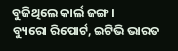ବୁଜିଥିଲେ କାର୍ଲ ଜଙ୍ଗ ।
ବ୍ୟୁରୋ ରିପୋର୍ଟ, ଇଟିଭି ଭାରତ